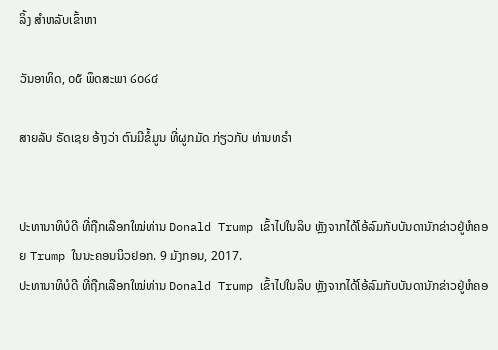ລິ້ງ ສຳຫລັບເຂົ້າຫາ

ວັນອາທິດ, ໐໕ ພຶດສະພາ ໒໐໒໔

ສາຍລັບ ຣັດເຊຍ ອ້າງວ່າ ຕົນມີຂໍ້ມູນ ທີ່ຜູກມັດ ກ່ຽວກັບ ທ່ານທຣຳ


ປະທານາທິບໍດີ ທີ່ຖືກເລືອກໃໝ່ທ່ານ Donald Trump ເຂົ້າໄປໃນລິບ ຫຼັງຈາກໄດ້ໂອ້ລົມກັບບັນດານັກຂ່າວຢູ່ຫໍຄອຍ Trump ໃນນະຄອນນິວຢອກ. 9 ມັງກອນ, 2017.
ປະທານາທິບໍດີ ທີ່ຖືກເລືອກໃໝ່ທ່ານ Donald Trump ເຂົ້າໄປໃນລິບ ຫຼັງຈາກໄດ້ໂອ້ລົມກັບບັນດານັກຂ່າວຢູ່ຫໍຄອ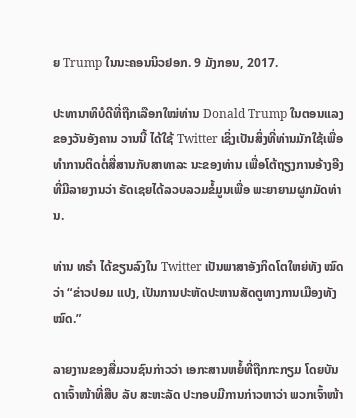ຍ Trump ໃນນະຄອນນິວຢອກ. 9 ມັງກອນ, 2017.

ປະທານາທິບໍດີທີ່ຖືກເລືອກໃໝ່ທ່ານ Donald Trump ໃນຕອນແລງຂອງວັນອັງຄານ ວານນີ້ ໄດ້ໃຊ້ Twitter ເຊິ່ງເປັນສິ່ງທີ່ທ່ານມັກໃຊ້ເພື່ອທຳການຕິດຕໍ່ສື່ສານກັບສາທາລະ ນະຂອງທ່ານ ເພື່ອໂຕ້ຖຽງການອ້າງອີງທີ່ມີລາຍງານວ່າ ຣັດເຊຍໄດ້ລວບລວມຂໍ້ມູນເພື່ອ ພະຍາຍາມຜູກມັດທ່ານ.

ທ່ານ ທຣຳ ໄດ້ຂຽນລົງໃນ Twitter ເປັນພາສາອັງກິດໂຕໃຫຍ່ທັງ ໝົດວ່າ “ຂ່າວປອມ ແປງ, ເປັນການປະຫັດປະຫານສັດຕູທາງການເມືອງທັງໝົດ.”

ລາຍງານຂອງສື່ມວນຊົນກ່າວວ່າ ເອກະສານຫຍໍ້ທີ່ຖືກກະກຽມ ໂດຍບັນດາເຈົ້າໜ້າທີ່ສືບ ລັບ ສະຫະລັດ ປະກອບມີການກ່າວຫາວ່າ ພວກເຈົ້າໜ້າ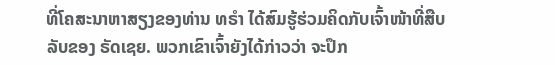ທີ່ໂຄສະນາຫາສຽງຂອງທ່ານ ທຣຳ ໄດ້ສົມຮູ້ຮ່ວມຄິດກັບເຈົ້າໜ້າທີ່ສືບລັບຂອງ ຣັດເຊຍ. ພວກເຂົາເຈົ້າຍັງໄດ້ກ່າວວ່າ ຈະປຶກ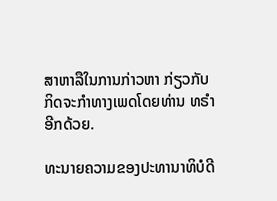ສາຫາລືໃນການກ່າວຫາ ກ່ຽວກັບ ກິດຈະກຳທາງເພດໂດຍທ່ານ ທຣຳ ອີກດ້ວຍ.

ທະນາຍຄວາມຂອງປະທານາທິບໍດີ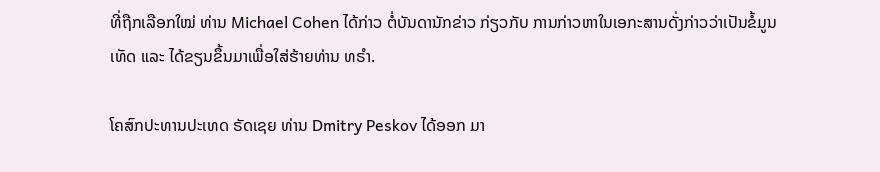ທີ່ຖືກເລືອກໃໝ່ ທ່ານ Michael Cohen ໄດ້ກ່າວ ຕໍ່ບັນດານັກຂ່າວ ກ່ຽວກັບ ການກ່າວຫາໃນເອກະສານດັ່ງກ່າວວ່າເປັນຂໍ້ມູນເທັດ ແລະ ໄດ້ຂຽນຂຶ້ນມາເພື່ອໃສ່ຮ້າຍທ່ານ ທຣຳ.

ໂຄສົກປະທານປະເທດ ຣັດເຊຍ ທ່ານ Dmitry Peskov ໄດ້ອອກ ມາ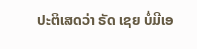ປະຕິເສດວ່າ ຣັດ ເຊຍ ບໍ່ມີເອ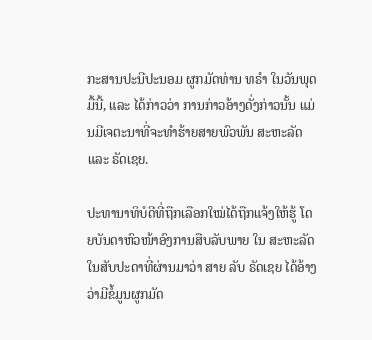ກະສານປະນີປະນອມ ຜູກມັດທ່ານ ທຣຳ ໃນວັນພຸດມື້ນີ້, ແລະ ໄດ້ກ່າວວ່າ ການກ່າວອ້າງດັ່ງກ່າວນັ້ນ ແມ່ນມີເຈຕະນາທີ່ຈະທຳຮ້າຍສາຍພົວພັນ ສະຫະລັດ ແລະ ຣັດເຊຍ.

ປະທານາທິບໍດີທີ່ຖືກເລືອກໃໝ່ໄດ້ຖືກແຈ້ງໃຫ້ຮູ້ ໂດຍບັນດາຫົວໜ້າອົງການສືບລັບພາຍ ໃນ ສະຫະລັດ ໃນສັບປະດາທີ່ຜ່ານມາວ່າ ສາຍ ລັບ ຣັດເຊຍ ໄດ້ອ້າງວ່າມີຂໍ້ມູນຜູກມັດ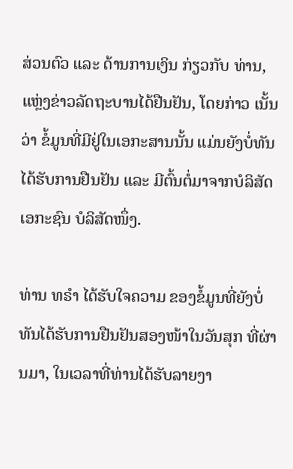ສ່ວນຕົວ ແລະ ດ້ານການເງິນ ກ່ຽວກັບ ທ່ານ, ແຫຼ່ງຂ່າວລັດຖະບານໄດ້ຢືນຢັນ, ໂດຍກ່າວ ເນັ້ນວ່າ ຂໍ້ມູນທີ່ມີຢູ່ໃນເອກະສານນັ້ນ ແມ່ນຍັງບໍ່ທັນໄດ້ຮັບການຢືນຢັນ ແລະ ມີຕົ້ນຕໍ່ມາຈາກບໍລິສັດເອກະຊົນ ບໍລິສັດໜຶ່ງ.

ທ່ານ ທຣຳ ໄດ້ຮັບໃຈຄວາມ ຂອງຂໍ້ມູນທີ່ຍັງບໍ່ທັນໄດ້ຮັບການຢືນຢັນສອງໜ້າໃນວັນສຸກ ທີ່ຜ່ານມາ, ໃນເວລາທີ່ທ່ານໄດ້ຮັບລາຍງາ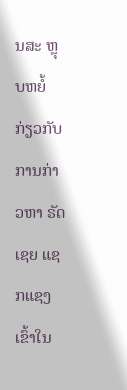ນສະ ຫຼຸບຫຍໍ້ ກ່ຽວກັບ ການກ່າວຫາ ຣັດເຊຍ ແຊກແຊງເຂົ້າໃນ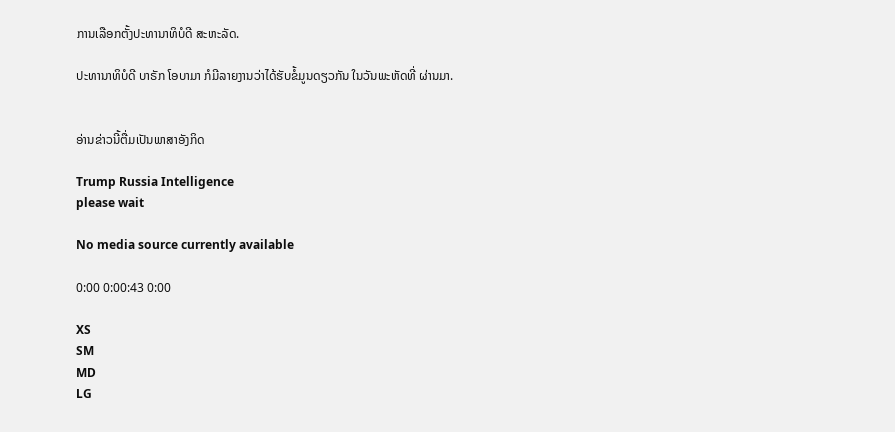ການເລືອກຕັ້ງປະທານາທິບໍດີ ສະຫະລັດ.

ປະທານາທິບໍດີ ບາຣັກ ໂອບາມາ ກໍມີລາຍງານວ່າໄດ້ຮັບຂໍ້ມູນດຽວກັນ ໃນວັນພະຫັດທີ່ ຜ່ານມາ.


ອ່ານຂ່າວນີ້ຕື່ມເປັນພາສາອັງກິດ

Trump Russia Intelligence
please wait

No media source currently available

0:00 0:00:43 0:00

XS
SM
MD
LG